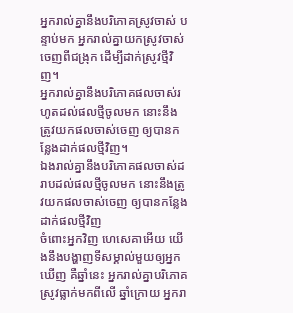អ្នករាល់គ្នានឹងបរិភោគស្រូវចាស់ បន្ទាប់មក អ្នករាល់គ្នាយកស្រូវចាស់ចេញពីជង្រុក ដើម្បីដាក់ស្រូវថ្មីវិញ។
អ្នករាល់គ្នានឹងបរិភោគផលចាស់រហូតដល់ផលថ្មីចូលមក នោះនឹងត្រូវយកផលចាស់ចេញ ឲ្យបានកន្លែងដាក់ផលថ្មីវិញ។
ឯងរាល់គ្នានឹងបរិភោគផលចាស់ដរាបដល់ផលថ្មីចូលមក នោះនឹងត្រូវយកផលចាស់ចេញ ឲ្យបានកន្លែងដាក់ផលថ្មីវិញ
ចំពោះអ្នកវិញ ហេសេគាអើយ យើងនឹងបង្ហាញទីសម្គាល់មួយឲ្យអ្នកឃើញ គឺឆ្នាំនេះ អ្នករាល់គ្នាបរិភោគស្រូវធ្លាក់មកពីលើ ឆ្នាំក្រោយ អ្នករា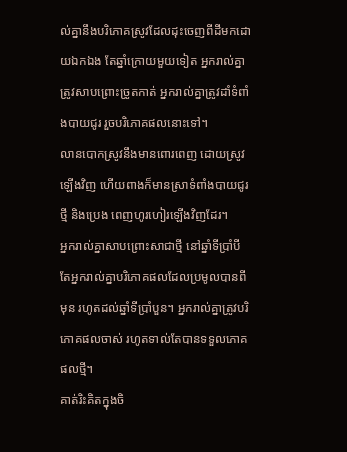ល់គ្នានឹងបរិភោគស្រូវដែលដុះចេញពីដីមកដោយឯកឯង តែឆ្នាំក្រោយមួយទៀត អ្នករាល់គ្នាត្រូវសាបព្រោះច្រូតកាត់ អ្នករាល់គ្នាត្រូវដាំទំពាំងបាយជូរ រួចបរិភោគផលនោះទៅ។
លានបោកស្រូវនឹងមានពោរពេញ ដោយស្រូវឡើងវិញ ហើយពាងក៏មានស្រាទំពាំងបាយជូរថ្មី និងប្រេង ពេញហូរហៀរឡើងវិញដែរ។
អ្នករាល់គ្នាសាបព្រោះសាជាថ្មី នៅឆ្នាំទីប្រាំបី តែអ្នករាល់គ្នាបរិភោគផលដែលប្រមូលបានពីមុន រហូតដល់ឆ្នាំទីប្រាំបួន។ អ្នករាល់គ្នាត្រូវបរិភោគផលចាស់ រហូតទាល់តែបានទទួលភោគផលថ្មី។
គាត់រិះគិតក្នុងចិ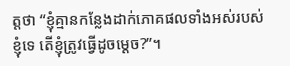ត្តថា “ខ្ញុំគ្មានកន្លែងដាក់ភោគផលទាំងអស់របស់ខ្ញុំទេ តើខ្ញុំត្រូវធ្វើដូចម្ដេច?”។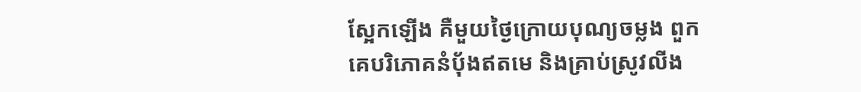ស្អែកឡើង គឺមួយថ្ងៃក្រោយបុណ្យចម្លង ពួកគេបរិភោគនំបុ័ងឥតមេ និងគ្រាប់ស្រូវលីង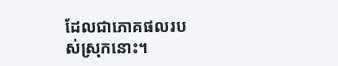ដែលជាភោគផលរបស់ស្រុកនោះ។